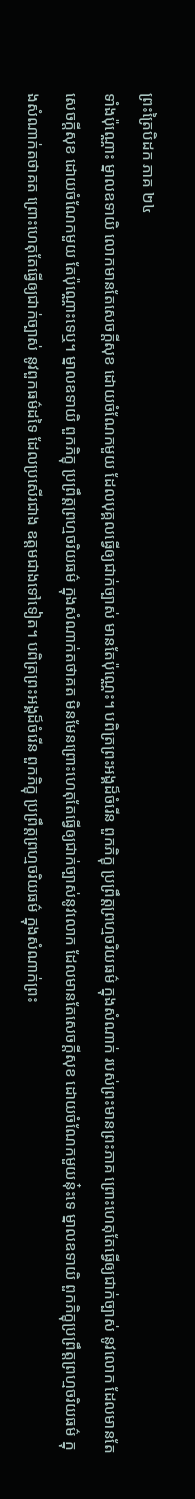ព្រះត្រៃបិដក ភាគ ២៤
ទាំងប៉ុណ្ណោះ ម្នាលឧទាយិ លោកមានតែសេចក្តីសុខ ដោយចំណែកមួយ ដែលបុគ្គលធ្វើឲ្យជាក់ច្បាស់ មានតែប៉ុណ្ណេះ។ បពិត្រព្រះអង្គដ៏ចំរើន ពួកភិក្ខុ ប្រព្រឹត្តព្រហ្មចរិយធម៌ ក្នុងសំណាក់ របស់ព្រះមានព្រះភាគ ព្រោះហេតុតែធ្វើឲ្យជាក់ច្បាស់ នូវលោក ដែលមានតែសេចក្តីសុខ ដោយចំណែកមួយ តែប៉ុណ្ណោះទេឬ។ ម្នាលឧទាយិ ពួកភិក្ខុ ប្រព្រឹត្តព្រហ្មចរិយធម៌ ក្នុងសំណាក់តថាគត មិនមែនព្រោះហេតុតែធ្វើឲ្យជាក់ច្បាស់នូវលោក ដែលមានតែសេចក្តីសុខ ដោយចំណែកមួយនុ៎ះទេ ម្នាលឧទាយិ ពួកភិក្ខុប្រព្រឹត្តព្រហ្មចរិយធម៌ ក្នុងសំណាក់តថាគត ព្រោះហេតុតែធ្វើឲ្យជាក់ច្បាស់ នូវពួកធម៌ដទៃ ដែលប្រសើរជាង ឧត្តមជាងទៅទៀត។ បពិត្រព្រះអង្គដ៏ចំរើន ពួកភិក្ខុ ប្រព្រឹត្តព្រហ្មចរិយធម៌ ក្នុងសំណាក់ព្រះ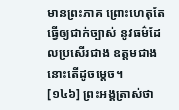មានព្រះភាគ ព្រោះហេតុតែធ្វើឲ្យជាក់ច្បាស់ នូវធម៌ដែលប្រសើរជាង ឧត្តមជាង នោះតើដូចម្តេច។
[១៤៦] ព្រះអង្គត្រាស់ថា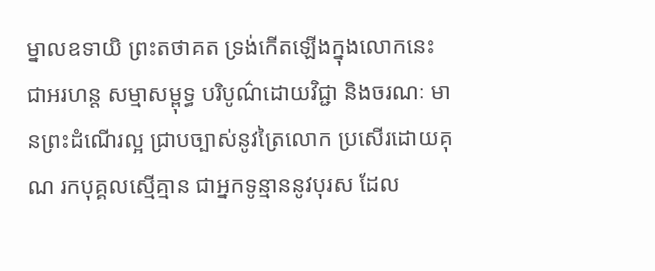ម្នាលឧទាយិ ព្រះតថាគត ទ្រង់កើតឡើងក្នុងលោកនេះ ជាអរហន្ត សម្មាសម្ពុទ្ធ បរិបូណ៌ដោយវិជ្ជា និងចរណៈ មានព្រះដំណើរល្អ ជ្រាបច្បាស់នូវត្រៃលោក ប្រសើរដោយគុណ រកបុគ្គលស្មើគ្មាន ជាអ្នកទូន្មាននូវបុរស ដែល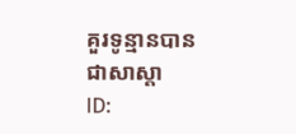គួរទូន្មានបាន ជាសាស្តា
ID: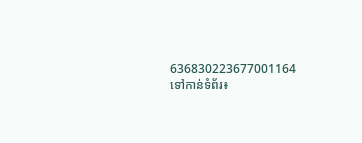636830223677001164
ទៅកាន់ទំព័រ៖